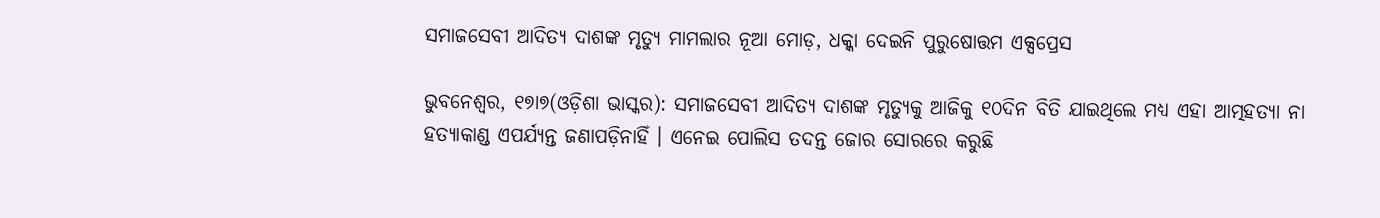ସମାଜସେବୀ ଆଦିତ୍ୟ ଦାଶଙ୍କ ମୃତ୍ୟୁ ମାମଲାର ନୂଆ ମୋଡ଼, ଧକ୍କା ଦେଇନି ପୁରୁଷୋତ୍ତମ ଏକ୍ସପ୍ରେସ

ଭୁବନେଶ୍ୱର, ୧୭ା୭(ଓଡ଼ିଶା ଭାସ୍କର): ସମାଜସେବୀ ଆଦିତ୍ୟ ଦାଶଙ୍କ ମୃତ୍ୟୁକୁ ଆଜିକୁ ୧୦ଦିନ ବିତି ଯାଇଥିଲେ ମଧ୍ୟ ଏହା ଆତ୍ମହତ୍ୟା ନା ହତ୍ୟାକାଣ୍ଡ ଏପର୍ଯ୍ୟନ୍ତ ଜଣାପଡ଼ିନାହିଁ । ଏନେଇ ପୋଲିସ ତଦନ୍ତ ଜୋର ସୋରରେ କରୁଛି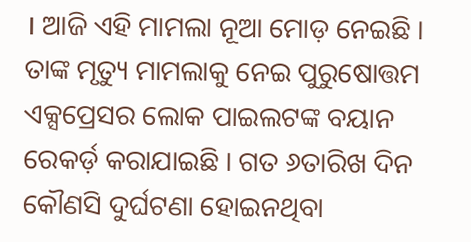। ଆଜି ଏହି ମାମଲା ନୂଆ ମୋଡ଼ ନେଇଛି । ତାଙ୍କ ମୃତ୍ୟୁ ମାମଲାକୁ ନେଇ ପୁରୁଷୋତ୍ତମ ଏକ୍ସପ୍ରେସର ଲୋକ ପାଇଲଟଙ୍କ ବୟାନ ରେକର୍ଡ଼ କରାଯାଇଛି । ଗତ ୬ତାରିଖ ଦିନ କୌଣସି ଦୁର୍ଘଟଣା ହୋଇନଥିବା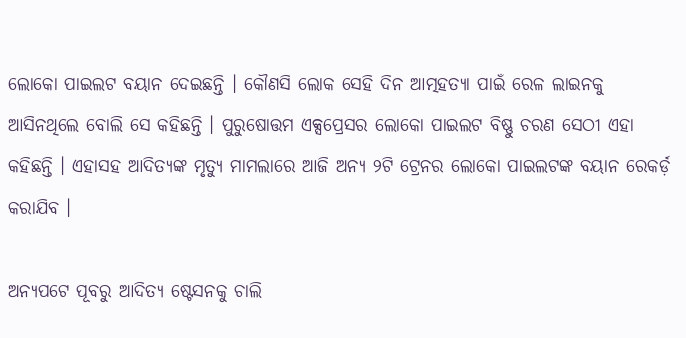ଲୋକୋ ପାଇଲଟ ବୟାନ ଦେଇଛନ୍ତି । କୌଣସି ଲୋକ ସେହି ଦିନ ଆତ୍ମହତ୍ୟା ପାଇଁ ରେଳ ଲାଇନକୁ ଆସିନଥିଲେ ବୋଲି ସେ କହିଛନ୍ତି । ପୁରୁଷୋତ୍ତମ ଏକ୍ସପ୍ରେସର ଲୋକୋ ପାଇଲଟ ବିଷ୍ଣୁ ଚରଣ ସେଠୀ ଏହା କହିଛନ୍ତି । ଏହାସହ ଆଦିତ୍ୟଙ୍କ ମୃତ୍ୟୁ ମାମଲାରେ ଆଜି ଅନ୍ୟ ୨ଟି ଟ୍ରେନର ଲୋକୋ ପାଇଲଟଙ୍କ ବୟାନ ରେକର୍ଡ଼ କରାଯିବ ।

ଅନ୍ୟପଟେ ପୂବରୁ ଆଦିତ୍ୟ ଷ୍ଟେସନକୁ ଚାଲି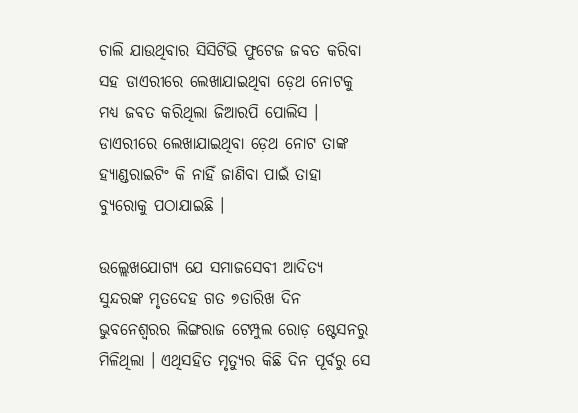ଚାଲି ଯାଉଥିବାର ସିସିଟିଭି ଫୁଟେଜ ଜବତ କରିବା ସହ ଡାଏରୀରେ ଲେଖାଯାଇଥିବା ଡ଼େଥ ନୋଟକୁ ମଧ୍ୟ ଜବତ କରିଥିଲା ଜିଆରପି ପୋଲିସ । ଡାଏରୀରେ ଲେଖାଯାଇଥିବା ଡ଼େଥ ନୋଟ ତାଙ୍କ ହ୍ୟାଣ୍ଡରାଇଟିଂ କି ନାହିଁ ଜାଣିବା ପାଇଁ ତାହା ବ୍ୟୁରୋକୁ ପଠାଯାଇଛି ।

ଉଲ୍ଲେଖଯୋଗ୍ୟ ଯେ ସମାଜସେବୀ ଆଦିତ୍ୟ ସୁନ୍ଦରଙ୍କ ମୃତଦେହ ଗତ ୭ତାରିଖ ଦିନ ଭୁବନେଶ୍ୱରର ଲିଙ୍ଗରାଜ ଟେମ୍ପୁଲ ରୋଡ଼ ଷ୍ଟେସନରୁ ମିଳିଥିଲା । ଏଥିସହିତ ମୃତ୍ୟୁର କିଛି ଦିନ ପୂର୍ବରୁ ସେ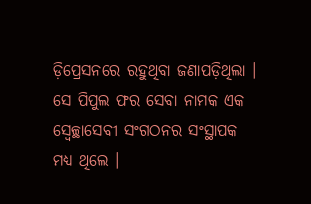ଡ଼ିପ୍ରେସନରେ ରହୁଥିବା ଜଣାପଡ଼ିଥିଲା । ସେ ପିପୁଲ ଫର ସେବା ନାମକ ଏକ ସ୍ୱେଚ୍ଛାସେବୀ ସଂଗଠନର ସଂସ୍ଥାପକ ମଧ୍ୟ ଥିଲେ ।